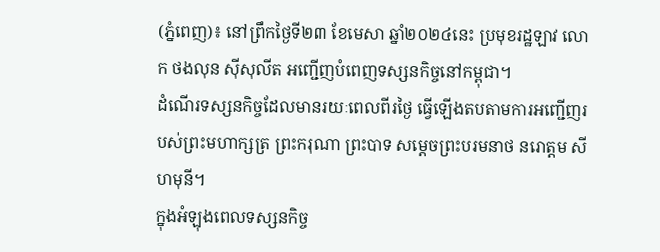(ភ្នំពេញ)៖ នៅព្រឹកថ្ងៃទី២៣ ខែមេសា ឆ្នាំ២០២៤នេះ ប្រមុខរដ្ឋឡាវ លោក ថងលុន ស៊ីសុលីត អញ្ជើញបំពេញទស្សនកិច្ចនៅកម្ពុជា។
ដំណើរទស្សនកិច្ចដែលមានរយៈពេលពីរថ្ងៃ ធ្វើឡើងតបតាមការអញ្ជើញរបស់ព្រះមហាក្សត្រ ព្រះករុណា ព្រះបាទ សម្តេចព្រះបរមនាថ នរោត្តម សីហមុនី។
ក្នុងអំឡុងពេលទស្សនកិច្ច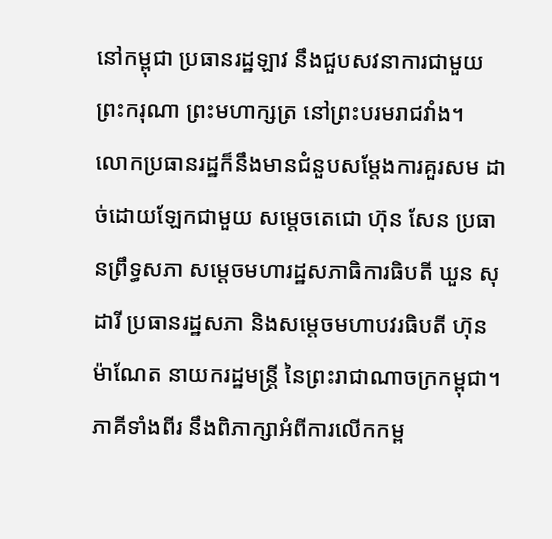នៅកម្ពុជា ប្រធានរដ្ឋឡាវ នឹងជួបសវនាការជាមួយ ព្រះករុណា ព្រះមហាក្សត្រ នៅព្រះបរមរាជវាំង។
លោកប្រធានរដ្ឋក៏នឹងមានជំនួបសម្តែងការគួរសម ដាច់ដោយឡែកជាមួយ សម្តេចតេជោ ហ៊ុន សែន ប្រធានព្រឹទ្ធសភា សម្តេចមហារដ្ឋសភាធិការធិបតី ឃួន សុដារី ប្រធានរដ្ឋសភា និងសម្តេចមហាបវរធិបតី ហ៊ុន ម៉ាណែត នាយករដ្ឋមន្ត្រី នៃព្រះរាជាណាចក្រកម្ពុជា។
ភាគីទាំងពីរ នឹងពិភាក្សាអំពីការលើកកម្ព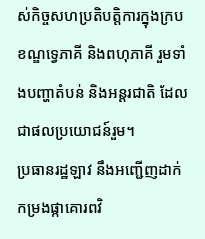ស់កិច្ចសហប្រតិបត្តិការក្នុងក្របខណ្ឌទ្វេភាគី និងពហុភាគី រួមទាំងបញ្ហាតំបន់ និងអន្តរជាតិ ដែលជាផលប្រយោជន៍រួម។
ប្រធានរដ្ឋឡាវ នឹងអញ្ជើញដាក់កម្រងផ្កាគោរពវិ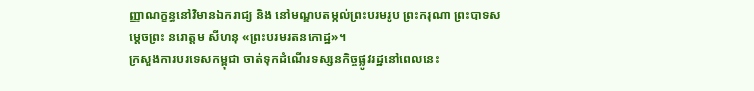ញ្ញាណក្ខន្ធនៅវិមានឯករាជ្យ និង នៅមណ្ឌបតម្កល់ព្រះបរមរូប ព្រះករុណា ព្រះបាទសម្តេចព្រះ នរោត្ដម សីហនុ «ព្រះបរមរតនកោដ្ឋ»។
ក្រសួងការបរទេសកម្ពុជា ចាត់ទុកដំណើរទស្សនកិច្ចផ្លូវរដ្ឋនៅពេលនេះ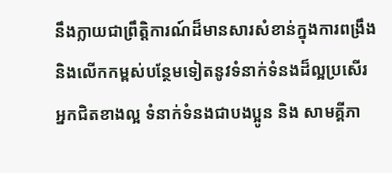នឹងក្លាយជាព្រឹត្តិការណ៍ដ៏មានសារសំខាន់ក្នុងការពង្រឹង និងលើកកម្ពស់បន្ថែមទៀតនូវទំនាក់ទំនងដ៏ល្អប្រសើរ អ្នកជិតខាងល្អ ទំនាក់ទំនងជាបងប្អូន និង សាមគ្គីភា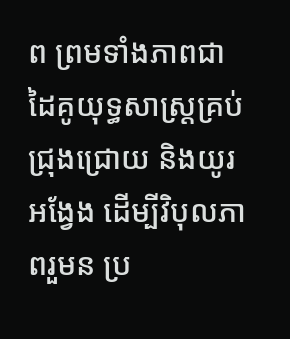ព ព្រមទាំងភាពជាដៃគូយុទ្ធសាស្ត្រគ្រប់ជ្រុងជ្រោយ និងយូរអង្វែង ដើម្បីវិបុលភាពរួមន ប្រ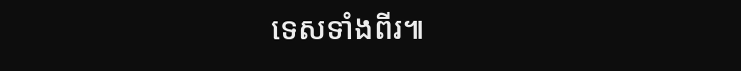ទេសទាំងពីរ៕